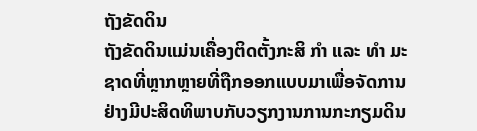ຖັງຂັດດິນ
ຖັງຂັດດິນແມ່ນເຄື່ອງຕິດຕັ້ງກະສິ ກໍາ ແລະ ທໍາ ມະຊາດທີ່ຫຼາກຫຼາຍທີ່ຖືກອອກແບບມາເພື່ອຈັດການຢ່າງມີປະສິດທິພາບກັບວຽກງານການກະກຽມດິນ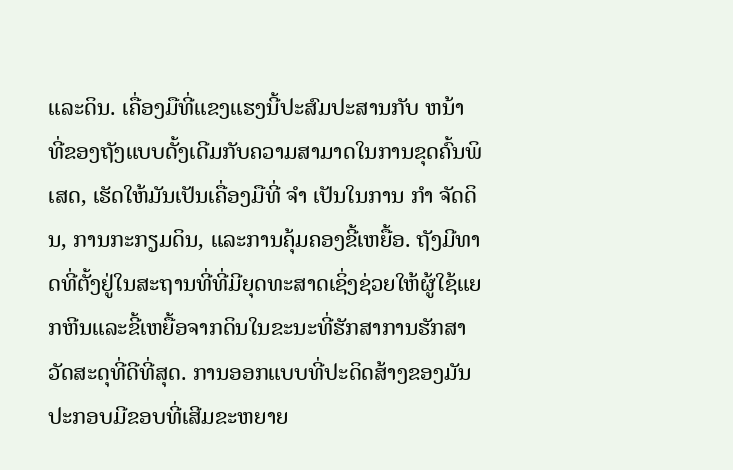ແລະດິນ. ເຄື່ອງມືທີ່ແຂງແຮງນີ້ປະສົມປະສານກັບ ຫນ້າ ທີ່ຂອງຖັງແບບດັ້ງເດີມກັບຄວາມສາມາດໃນການຂຸດຄົ້ນພິເສດ, ເຮັດໃຫ້ມັນເປັນເຄື່ອງມືທີ່ ຈໍາ ເປັນໃນການ ກໍາ ຈັດດິນ, ການກະກຽມດິນ, ແລະການຄຸ້ມຄອງຂີ້ເຫຍື້ອ. ຖັງມີທາດທີ່ຕັ້ງຢູ່ໃນສະຖານທີ່ທີ່ມີຍຸດທະສາດເຊິ່ງຊ່ວຍໃຫ້ຜູ້ໃຊ້ແຍກຫີນແລະຂີ້ເຫຍື້ອຈາກດິນໃນຂະນະທີ່ຮັກສາການຮັກສາວັດສະດຸທີ່ດີທີ່ສຸດ. ການອອກແບບທີ່ປະດິດສ້າງຂອງມັນປະກອບມີຂອບທີ່ເສີມຂະຫຍາຍ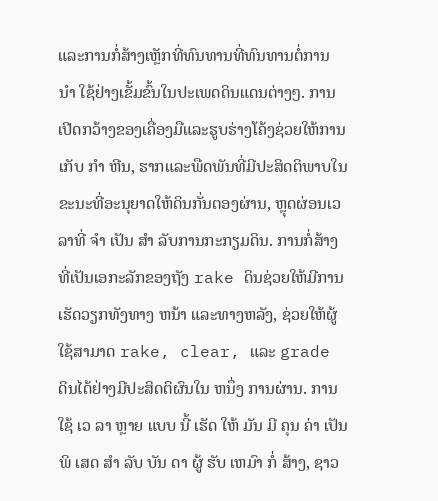ແລະການກໍ່ສ້າງເຫຼັກທີ່ທົນທານທີ່ທົນທານຕໍ່ການ ນໍາ ໃຊ້ຢ່າງເຂັ້ມຂົ້ນໃນປະເພດດິນແດນຕ່າງໆ. ການເປີດກວ້າງຂອງເຄື່ອງມືແລະຮູບຮ່າງໂຄ້ງຊ່ວຍໃຫ້ການເກັບ ກໍາ ຫີນ, ຮາກແລະພືດພັນທີ່ມີປະສິດຕິພາບໃນຂະນະທີ່ອະນຸຍາດໃຫ້ດິນກັ່ນຕອງຜ່ານ, ຫຼຸດຜ່ອນເວລາທີ່ ຈໍາ ເປັນ ສໍາ ລັບການກະກຽມດິນ. ການກໍ່ສ້າງທີ່ເປັນເອກະລັກຂອງຖັງ rake ດິນຊ່ວຍໃຫ້ມີການເຮັດວຽກທັງທາງ ຫນ້າ ແລະທາງຫລັງ, ຊ່ວຍໃຫ້ຜູ້ໃຊ້ສາມາດ rake, clear, ແລະ grade ດິນໄດ້ຢ່າງມີປະສິດຕິຜົນໃນ ຫນຶ່ງ ການຜ່ານ. ການ ໃຊ້ ເວ ລາ ຫຼາຍ ແບບ ນີ້ ເຮັດ ໃຫ້ ມັນ ມີ ຄຸນ ຄ່າ ເປັນ ພິ ເສດ ສໍາ ລັບ ບັນ ດາ ຜູ້ ຮັບ ເຫມົາ ກໍ່ ສ້າງ, ຊາວ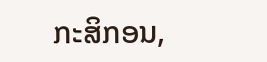ກະສິກອນ,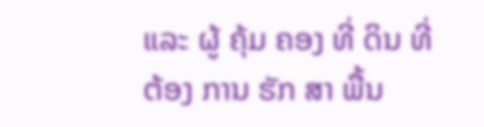ແລະ ຜູ້ ຄຸ້ມ ຄອງ ທີ່ ດິນ ທີ່ ຕ້ອງ ການ ຮັກ ສາ ພື້ນ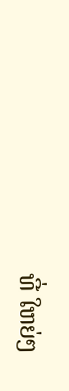ທີ່ ໃຫຍ່ໆ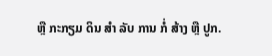ຫຼື ກະກຽມ ດິນ ສໍາ ລັບ ການ ກໍ່ ສ້າງ ຫຼື ປູກ.